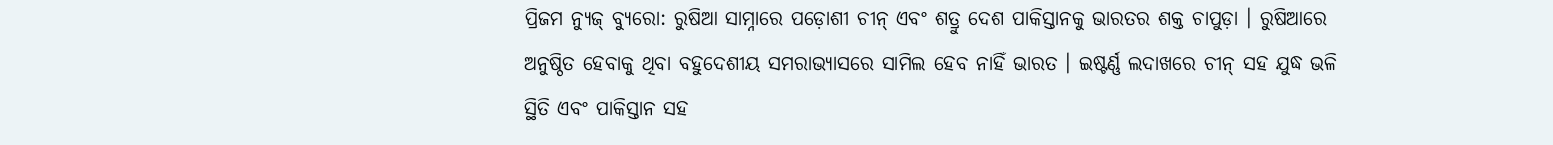ପ୍ରିଜମ ନ୍ୟୁଜ୍ ବ୍ୟୁରୋ: ରୁଷିଆ ସାମ୍ନାରେ ପଡ଼ୋଶୀ ଚୀନ୍ ଏବଂ ଶତ୍ରୁ ଦେଶ ପାକିସ୍ତାନକୁ ଭାରତର ଶକ୍ତ ଚାପୁଡ଼ା । ରୁଷିଆରେ ଅନୁଷ୍ଠିତ ହେବାକୁ ଥିବା ବହୁଦେଶୀୟ ସମରାଭ୍ୟାସରେ ସାମିଲ ହେବ ନାହିଁ ଭାରତ । ଇଷ୍ଟର୍ଣ୍ଣ ଲଦାଖରେ ଚୀନ୍ ସହ ଯୁଦ୍ଧ ଭଳି ସ୍ଥିତି ଏବଂ ପାକିସ୍ତାନ ସହ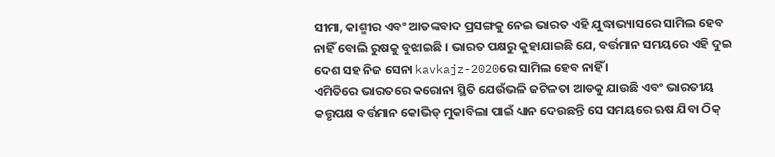ସୀମା, କାଶ୍ମୀର ଏବଂ ଆତଙ୍କବାଦ ପ୍ରସଙ୍ଗକୁ ନେଇ ଭାରତ ଏହି ଯୁଦ୍ଧାଭ୍ୟାସରେ ସାମିଲ ହେବ ନାହିଁ ବୋଲି ରୁଷକୁ ବୁଝାଇଛି । ଭାରତ ପକ୍ଷରୁ କୁହାଯାଇଛି ଯେ, ବର୍ତ୍ତମାନ ସମୟରେ ଏହି ଦୁଇ ଦେଶ ସହ ନିଜ ସେନା kavkajz-2020ରେ ସାମିଲ ହେବ ନାହିଁ ।
ଏମିତିରେ ଭାରତରେ କରୋନା ସ୍ଥିତି ଯେଉଁଭଳି ଜଟିଳତା ଆଡକୁ ଯାଉଛି ଏବଂ ଭାରତୀୟ କତ୍ତୃପକ୍ଷ ବର୍ତ୍ତମାନ କୋଭିଡ୍ ମୁକାବିଲା ପାଇଁ ଧ୍ୟାନ ଦେଉଛନ୍ତି ସେ ସମୟରେ ଋଷ ଯିବା ଠିକ୍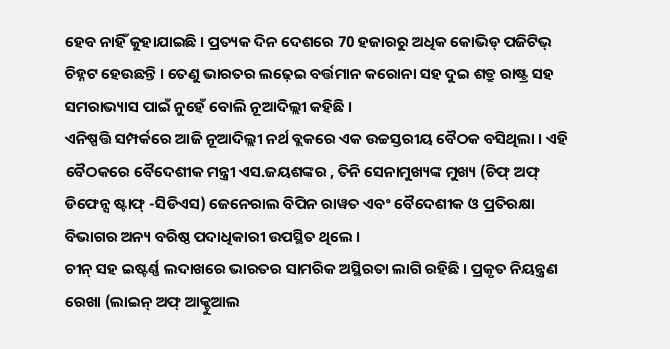ହେବ ନାହିଁ କୁହାଯାଇଛି । ପ୍ରତ୍ୟକ ଦିନ ଦେଶରେ 70 ହଜାରରୁ ଅଧିକ କୋଭିଡ୍ ପଜିଟିଭ୍ ଚିହ୍ନଟ ହେଉଛନ୍ତି । ତେଣୁ ଭାରତର ଲଢ଼େଇ ବର୍ତ୍ତମାନ କରୋନା ସହ ଦୁଇ ଶତ୍ରୁ ରାଷ୍ଟ୍ର ସହ ସମରାଭ୍ୟାସ ପାଇଁ ନୁହେଁ ବୋଲି ନୂଆଦିଲ୍ଲୀ କହିଛି ।
ଏନିଷ୍ପତ୍ତି ସମ୍ପର୍କରେ ଆଜି ନୂଆଦିଲ୍ଲୀ ନର୍ଥ ବ୍ଲକରେ ଏକ ଉଚ୍ଚସ୍ତରୀୟ ବୈଠକ ବସିଥିଲା । ଏହି ବୈଠକରେ ବୈଦେଶୀକ ମନ୍ତ୍ରୀ ଏସ.ଜୟଶଙ୍କର , ତିନି ସେନାମୁଖ୍ୟଙ୍କ ମୁଖ୍ୟ (ଚିଫ୍ ଅଫ୍ ଡିଫେନ୍ସ ଷ୍ଟାଫ୍ -ସିଡିଏସ) ଜେନେରାଲ ବିପିନ ରାୱତ ଏବଂ ବୈଦେଶୀକ ଓ ପ୍ରତିରକ୍ଷା ବିଭାଗର ଅନ୍ୟ ବରିଷ୍ଠ ପଦାଧିକାରୀ ଉପସ୍ଥିତ ଥିଲେ ।
ଚୀନ୍ ସହ ଇଷ୍ଟର୍ଣ୍ଣ ଲଦାଖରେ ଭାରତର ସାମରିକ ଅସ୍ଥିରତା ଲାଗି ରହିଛି । ପ୍ରକୃତ ନିୟନ୍ତ୍ରଣ ରେଖା (ଲାଇନ୍ ଅଫ୍ ଆକ୍ଚୁଆଲ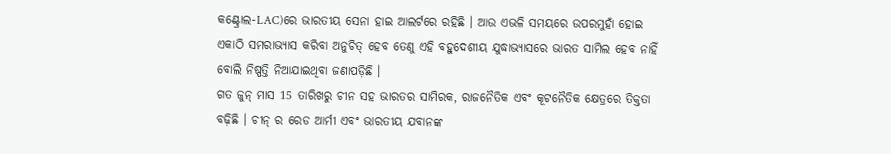କଣ୍ଟ୍ରୋଲ-LAC)ରେ ଭାରତୀୟ ସେନା ହାଇ ଆଲର୍ଟରେ ରହିଛି । ଆଉ ଏଭଳି ସମୟରେ ଉପରମୁହାଁ ହୋଇ ଏକାଠି ସମରାଭ୍ୟାସ କରିବା ଅନୁଚିତ୍ ହେବ ତେଣୁ ଏହି ବହୁଦେଶୀୟ ଯୁଦ୍ଧାଭ୍ୟାସରେ ଭାରତ ସାମିଲ ହେବ ନାହିଁ ବୋଲି ନିଷ୍ପତ୍ତି ନିଆଯାଇଥିବା ଜଣାପଡ଼ିଛି ।
ଗତ ଜୁନ୍ ମାସ 15 ତାରିଖରୁ ଚୀନ ସହ ଭାରତର ସାମିରକ, ରାଜନୈତିକ ଏବଂ କୂଟନୈତିକ କ୍ଷେତ୍ରରେ ତିକ୍ତତା ବଢ଼ିଛି । ଚୀନ୍ ର ରେଡ ଆର୍ମୀ ଏବଂ ଭାରତୀୟ ଯବାନଙ୍କ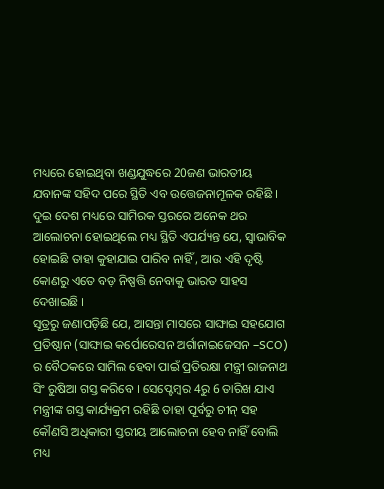ମଧ୍ୟରେ ହୋଇଥିବା ଖଣ୍ଡଯୁଦ୍ଧରେ 20ଜଣ ଭାରତୀୟ ଯବାନଙ୍କ ସହିଦ ପରେ ସ୍ଥିତି ଏବ ଉତ୍ତେଜନାମୂଳକ ରହିଛି । ଦୁଇ ଦେଶ ମଧ୍ୟରେ ସାମିରକ ସ୍ତରରେ ଅନେକ ଥର ଆଲୋଚନା ହୋଇଥିଲେ ମଧ୍ୟ ସ୍ଥିତି ଏପର୍ଯ୍ୟନ୍ତ ଯେ, ସ୍ୱାଭାବିକ ହୋଇଛି ତାହା କୁହାଯାଇ ପାରିବ ନାହିଁ , ଆଉ ଏହି ଦୃଷ୍ଟି କୋଣରୁ ଏତେ ବଡ଼ ନିଷ୍ପତ୍ତି ନେବାକୁ ଭାରତ ସାହସ ଦେଖାଇଛି ।
ସୂତ୍ରରୁ ଜଣାପଡ଼ିଛି ଯେ, ଆସନ୍ତା ମାସରେ ସାଙ୍ଘାଇ ସହଯୋଗ ପ୍ରତିଷ୍ଠାନ (ସାଙ୍ଘାଇ କର୍ପୋରେସନ ଅର୍ଗାନାଇଜେସନ –SCO) ର ବୈଠକରେ ସାମିଲ ହେବା ପାଇଁ ପ୍ରତିରକ୍ଷା ମନ୍ତ୍ରୀ ରାଜନାଥ ସିଂ ରୁଷିଆ ଗସ୍ତ କରିବେ । ସେପ୍ଟେମ୍ବର 4ରୁ 6 ତାରିଖ ଯାଏ ମନ୍ତ୍ରୀଙ୍କ ଗସ୍ତ କାର୍ଯ୍ୟକ୍ରମ ରହିଛି ତାହା ପୂର୍ବରୁ ଚୀନ୍ ସହ କୌଣସି ଅଧିକାରୀ ସ୍ତରୀୟ ଆଲୋଚନା ହେବ ନାହିଁ ବୋଲି ମଧ୍ୟ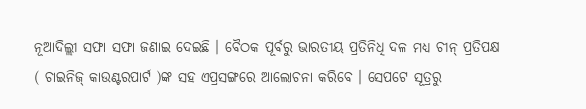ନୂଆଦିଲ୍ଲୀ ସଫା ସଫା ଜଣାଇ ଦେଇଛି । ବୈଠକ ପୂର୍ବରୁ ଭାରତୀୟ ପ୍ରତିନିଧି ଦଳ ମଧ୍ୟ ଚୀନ୍ ପ୍ରତିପକ୍ଷ ( ଚାଇନିଜ୍ କାଉଣ୍ଟରପାର୍ଟ )ଙ୍କ ସହ ଏପ୍ରସଙ୍ଗରେ ଆଲୋଚନା କରିବେ । ସେପଟେ ସୂତ୍ରରୁ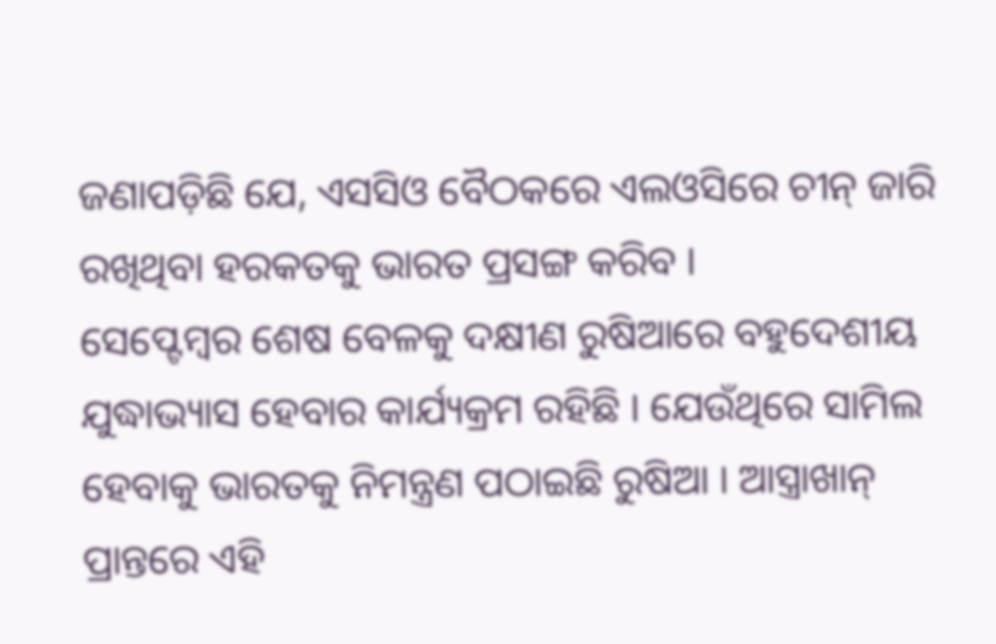ଜଣାପଡ଼ିଛି ଯେ, ଏସସିଓ ବୈଠକରେ ଏଲଓସିରେ ଚୀନ୍ ଜାରି ରଖିଥିବା ହରକତକୁ ଭାରତ ପ୍ରସଙ୍ଗ କରିବ ।
ସେପ୍ଟେମ୍ବର ଶେଷ ବେଳକୁ ଦକ୍ଷୀଣ ରୁଷିଆରେ ବହୁଦେଶୀୟ ଯୁଦ୍ଧାଭ୍ୟାସ ହେବାର କାର୍ଯ୍ୟକ୍ରମ ରହିଛି । ଯେଉଁଥିରେ ସାମିଲ ହେବାକୁ ଭାରତକୁ ନିମନ୍ତ୍ରଣ ପଠାଇଛି ରୁଷିଆ । ଆସ୍ତ୍ରାଖାନ୍ ପ୍ରାନ୍ତରେ ଏହି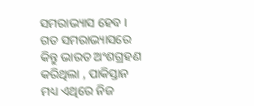ସମରାଭ୍ୟାସ ହେବ । ଗତ ସମରାଭ୍ୟାସରେ କିନ୍ତୁ ଭାରତ ଅଂଶଗ୍ରହଣ କରିଥିଲା , ପାକିସ୍ତାନ ମଧ୍ୟ ଏଥିରେ ନିଜ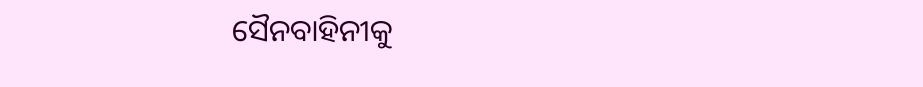ସୈନବାହିନୀକୁ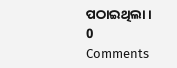ପଠାଇଥିଲା ।
0 Comments